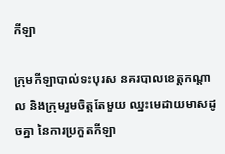កីឡា

ក្រុមកីឡាបាល់ទះបុរស នគរបាលខេត្តកណ្តាល និងក្រុមរួមចិត្តតែមួយ ឈ្នះមេដាយមាសដូចគ្នា នៃការប្រកួតកីឡា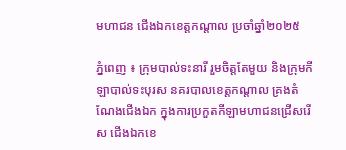មហាជន ជើងឯកខេត្តកណ្តាល ប្រចាំឆ្នាំ២០២៥

ភ្នំពេញ ៖ ក្រុមបាល់ទះនារី រួមចិត្តតែមួយ និងក្រុមកីឡាបាល់ទះបុរស នគរបាលខេត្តកណ្តាល គ្រងតំណែងជើងឯក ក្នុងការប្រកួតកីឡាមហាជនជ្រើសរើស ជើងឯកខេ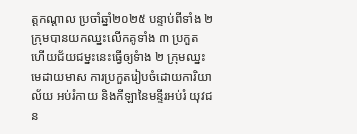ត្តកណ្តាល ប្រចាំឆ្នាំ២០២៥ បន្ទាប់ពីទាំង ២ ក្រុមបានយកឈ្នះលើកគូទាំង ៣ ប្រកួត ហើយជ័យជម្នះនេះធ្វើឲ្យទំាង ២ ក្រុមឈ្នះមេដាយមាស ការប្រកួតរៀបចំដោយការិយាល័យ អប់រំកាយ និងកីឡានៃមន្ទីរអប់រំ យុវជន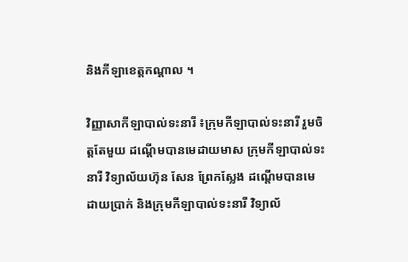និងកីឡាខេត្តកណ្តាល ។

វិញ្ញាសាកីឡាបាល់ទះនារី ៖ក្រុមកីឡាបាល់ទះនារី រួមចិត្តតែមួយ ដណ្តើមបានមេដាយមាស ក្រុមកីឡាបាល់ទះនារី វិទ្យាល័យហ៊ុន សែន ព្រែកស្លែង ដណ្តើមបានមេដាយប្រាក់ និងក្រុមកីឡាបាល់ទះនារី វិទ្យាល័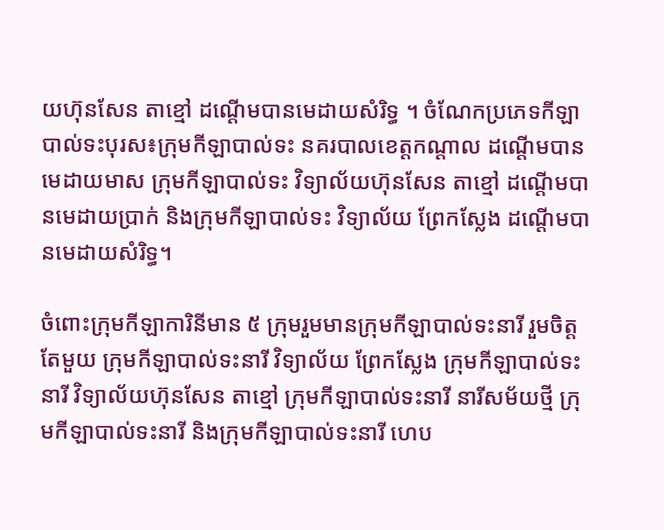យហ៊ុនសែន តាខ្មៅ ដណ្តើមបានមេដាយសំរិទ្ធ ។ ចំណែកប្រភេទកីឡាបាល់ទះបុរស៖ក្រុមកីឡាបាល់ទះ នគរបាលខេត្តកណ្តាល ដណ្តើមបានមេដាយមាស ក្រុមកីឡាបាល់ទះ វិទ្យាល័យហ៊ុនសែន តាខ្មៅ ដណ្តើមបានមេដាយប្រាក់ និងក្រុមកីឡាបាល់ទះ វិទ្យាល័យ ព្រែកស្លែង ដណ្តើមបានមេដាយសំរិទ្ធ។

ចំពោះក្រុមកីឡាការិនីមាន ៥ ក្រុមរួមមានក្រុមកីឡាបាល់ទះនារី រួមចិត្តតែមួយ ក្រុមកីឡាបាល់ទះនារី វិទ្យាល័យ ព្រែកស្លែង ក្រុមកីឡាបាល់ទះនារី វិទ្យាល័យហ៊ុនសែន តាខ្មៅ ក្រុមកីឡាបាល់ទះនារី នារីសម័យថ្មី ក្រុមកីឡាបាល់ទះនារី និងក្រុមកីឡាបាល់ទះនារី ហេប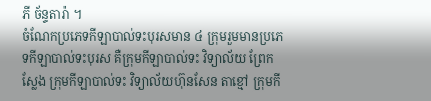ភី ច័ន្ទតារ៉ា ។
ចំណែកប្រភេទកីឡាបាល់ទះបុរសមាន ៤ ក្រុមរួមមានប្រភេទកីឡាបាល់ទះបុរស គឺក្រុមកីឡាបាល់ទះ វិទ្យាល័យ ព្រែកស្លែង ក្រុមកីឡាបាល់ទះ វិទ្យាល័យហ៊ុនសែន តាខ្មៅ ក្រុមកី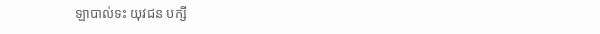ឡាបាល់ទះ យុវជន បក្សី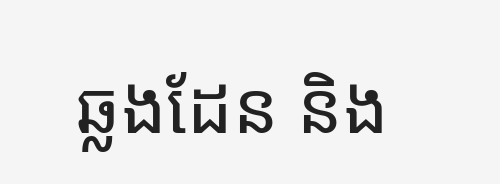ឆ្លងដែន និង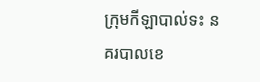ក្រុមកីឡាបាល់ទះ នគរបាលខេ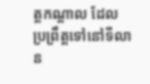ត្តកណ្តាល ដែលប្រព្រឹត្តទៅនៅទីលាន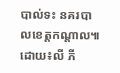បាល់ទះ នគរបាលខេត្តកណ្តាល៕
ដោយ៖លី ភី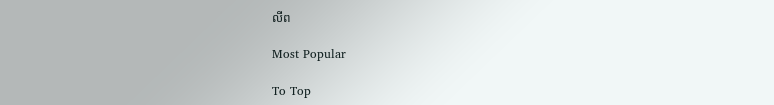លីព

Most Popular

To Top